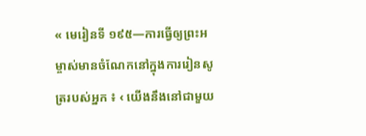« មេរៀនទី ១៩៥—ការធ្វើឲ្យព្រះអម្ចាស់មានចំណែកនៅក្នុងការរៀនសូត្ររបស់អ្នក ៖ ‹ យើងនឹងនៅជាមួយ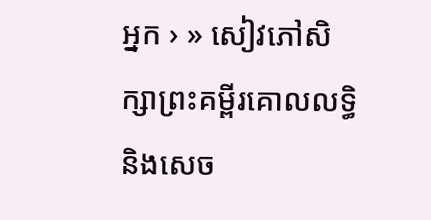អ្នក › » សៀវភៅសិក្សាព្រះគម្ពីរគោលលទ្ធិ និងសេច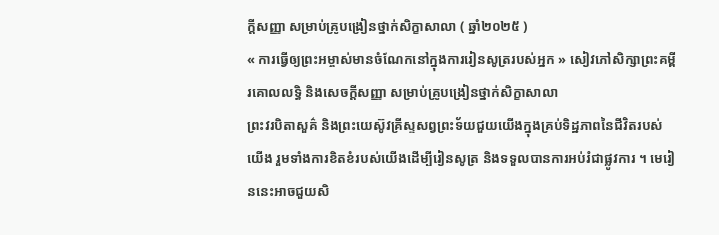ក្ដីសញ្ញា សម្រាប់គ្រូបង្រៀនថ្នាក់សិក្ខាសាលា ( ឆ្នាំ២០២៥ )
« ការធ្វើឲ្យព្រះអម្ចាស់មានចំណែកនៅក្នុងការរៀនសូត្ររបស់អ្នក » សៀវភៅសិក្សាព្រះគម្ពីរគោលលទ្ធិ និងសេចក្ដីសញ្ញា សម្រាប់គ្រូបង្រៀនថ្នាក់សិក្ខាសាលា
ព្រះវរបិតាសួគ៌ និងព្រះយេស៊ូវគ្រីស្ទសព្វព្រះទ័យជួយយើងក្នុងគ្រប់ទិដ្ឋភាពនៃជីវិតរបស់យើង រួមទាំងការខិតខំរបស់យើងដើម្បីរៀនសូត្រ និងទទួលបានការអប់រំជាផ្លូវការ ។ មេរៀននេះអាចជួយសិ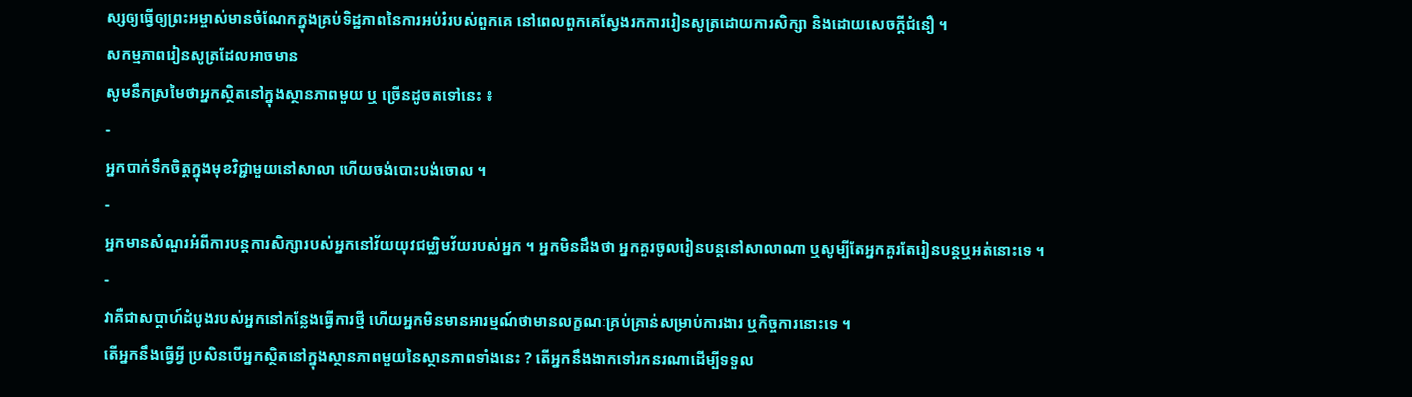ស្សឲ្យធ្វើឲ្យព្រះអម្ចាស់មានចំណែកក្នុងគ្រប់ទិដ្ឋភាពនៃការអប់រំរបស់ពួកគេ នៅពេលពួកគេស្វែងរកការរៀនសូត្រដោយការសិក្សា និងដោយសេចក្តីជំនឿ ។
សកម្មភាពរៀនសូត្រដែលអាចមាន
សូមនឹកស្រមៃថាអ្នកស្ថិតនៅក្នុងស្ថានភាពមួយ ឬ ច្រើនដូចតទៅនេះ ៖
-
អ្នកបាក់ទឹកចិត្តក្នុងមុខវិជ្ជាមួយនៅសាលា ហើយចង់បោះបង់ចោល ។
-
អ្នកមានសំណួរអំពីការបន្តការសិក្សារបស់អ្នកនៅវ័យយុវជម្ឈិមវ័យរបស់អ្នក ។ អ្នកមិនដឹងថា អ្នកគួរចូលរៀនបន្តនៅសាលាណា ឬសូម្បីតែអ្នកគួរតែរៀនបន្តឬអត់នោះទេ ។
-
វាគឺជាសប្តាហ៍ដំបូងរបស់អ្នកនៅកន្លែងធ្វើការថ្មី ហើយអ្នកមិនមានអារម្មណ៍ថាមានលក្ខណៈគ្រប់គ្រាន់សម្រាប់ការងារ ឬកិច្ចការនោះទេ ។
តើអ្នកនឹងធ្វើអ្វី ប្រសិនបើអ្នកស្ថិតនៅក្នុងស្ថានភាពមួយនៃស្ថានភាពទាំងនេះ ? តើអ្នកនឹងងាកទៅរកនរណាដើម្បីទទួល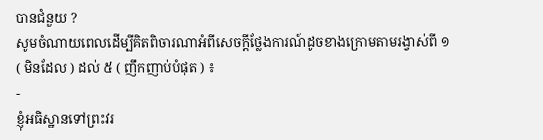បានជំនួយ ?
សូមចំណាយពេលដើម្បីគិតពិចារណាអំពីសេចក្តីថ្លែងការណ៍ដូចខាងក្រោមតាមរង្វាស់ពី ១ ( មិនដែល ) ដល់ ៥ ( ញឹកញាប់បំផុត ) ៖
-
ខ្ញុំអធិស្ឋានទៅព្រះវរ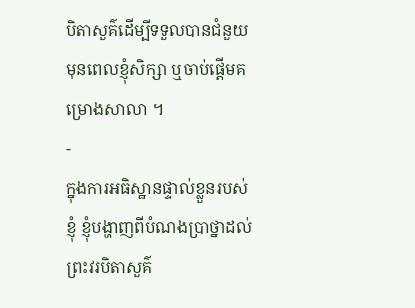បិតាសួគ៌ដើម្បីទទួលបានជំនួយ មុនពេលខ្ញុំសិក្សា ឬចាប់ផ្តើមគម្រោងសាលា ។
-
ក្នុងការអធិស្ឋានផ្ទាល់ខ្លួនរបស់ខ្ញុំ ខ្ញុំបង្ហាញពីបំណងប្រាថ្នាដល់ព្រះវរបិតាសួគ៌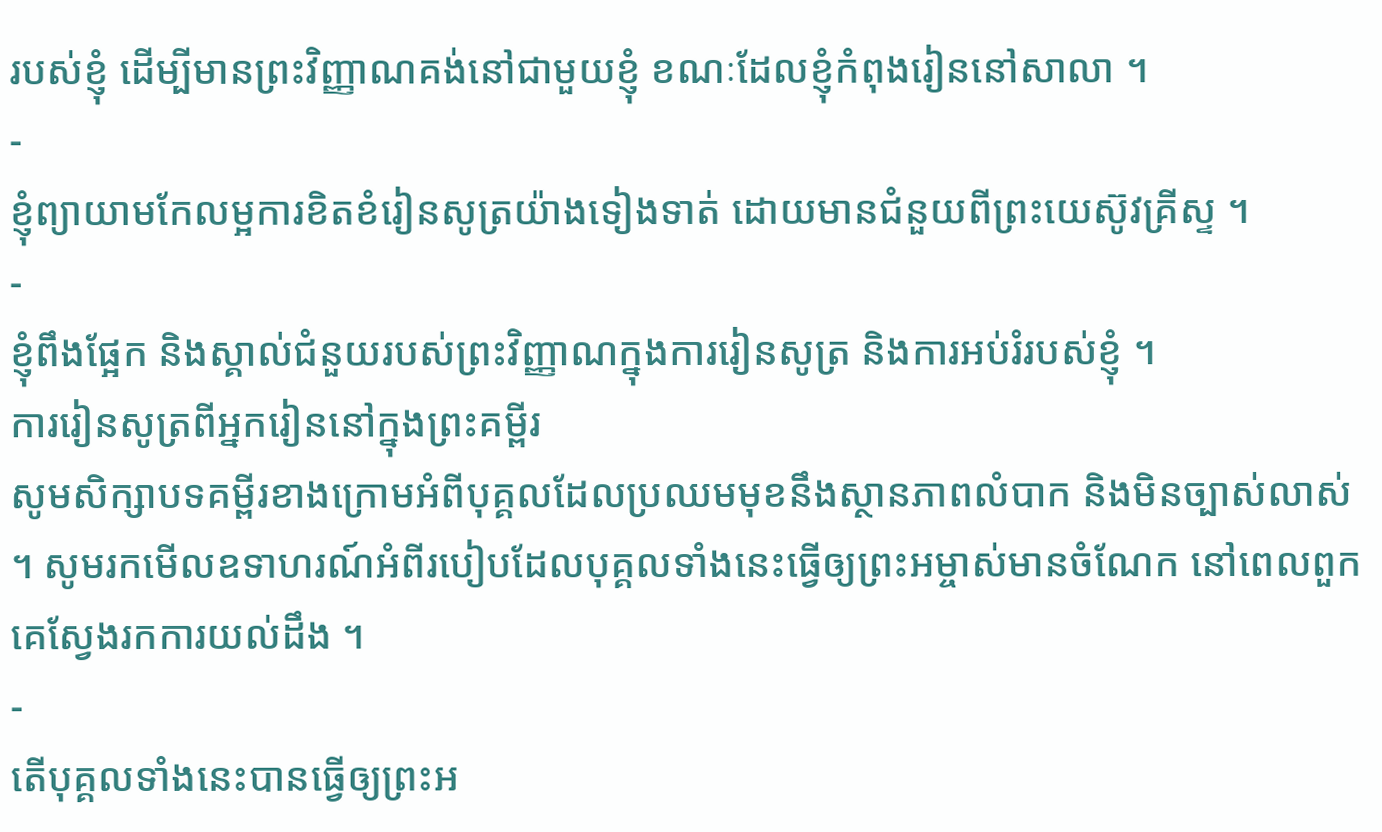របស់ខ្ញុំ ដើម្បីមានព្រះវិញ្ញាណគង់នៅជាមួយខ្ញុំ ខណៈដែលខ្ញុំកំពុងរៀននៅសាលា ។
-
ខ្ញុំព្យាយាមកែលម្អការខិតខំរៀនសូត្រយ៉ាងទៀងទាត់ ដោយមានជំនួយពីព្រះយេស៊ូវគ្រីស្ទ ។
-
ខ្ញុំពឹងផ្អែក និងស្គាល់ជំនួយរបស់ព្រះវិញ្ញាណក្នុងការរៀនសូត្រ និងការអប់រំរបស់ខ្ញុំ ។
ការរៀនសូត្រពីអ្នករៀននៅក្នុងព្រះគម្ពីរ
សូមសិក្សាបទគម្ពីរខាងក្រោមអំពីបុគ្គលដែលប្រឈមមុខនឹងស្ថានភាពលំបាក និងមិនច្បាស់លាស់ ។ សូមរកមើលឧទាហរណ៍អំពីរបៀបដែលបុគ្គលទាំងនេះធ្វើឲ្យព្រះអម្ចាស់មានចំណែក នៅពេលពួកគេស្វែងរកការយល់ដឹង ។
-
តើបុគ្គលទាំងនេះបានធ្វើឲ្យព្រះអ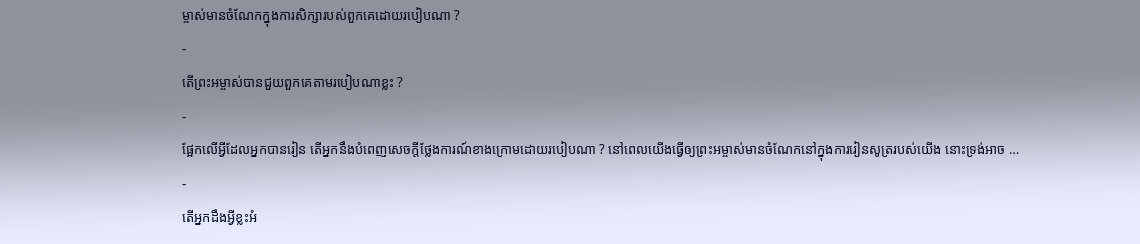ម្ចាស់មានចំណែកក្នុងការសិក្សារបស់ពួកគេដោយរបៀបណា ?
-
តើព្រះអម្ចាស់បានជួយពួកគេតាមរបៀបណាខ្លះ ?
-
ផ្អែកលើអ្វីដែលអ្នកបានរៀន តើអ្នកនឹងបំពេញសេចក្ដីថ្លែងការណ៍ខាងក្រោមដោយរបៀបណា ? នៅពេលយើងធ្វើឲ្យព្រះអម្ចាស់មានចំណែកនៅក្នុងការរៀនសូត្ររបស់យើង នោះទ្រង់អាច …
-
តើអ្នកដឹងអ្វីខ្លះអំ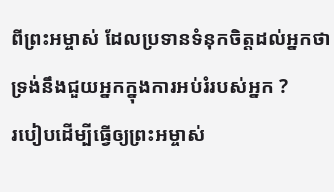ពីព្រះអម្ចាស់ ដែលប្រទានទំនុកចិត្តដល់អ្នកថា ទ្រង់នឹងជួយអ្នកក្នុងការអប់រំរបស់អ្នក ?
របៀបដើម្បីធ្វើឲ្យព្រះអម្ចាស់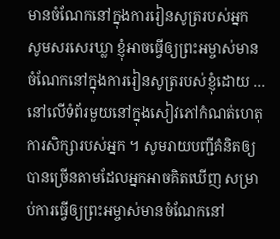មានចំណែកនៅក្នុងការរៀនសូត្ររបស់អ្នក
សូមសរសេរឃ្លា ខ្ញុំអាចធ្វើឲ្យព្រះអម្ចាស់មានចំណែកនៅក្នុងការរៀនសូត្ររបស់ខ្ញុំដោយ … នៅលើទំព័រមួយនៅក្នុងសៀវភៅកំណត់ហេតុការសិក្សារបស់អ្នក ។ សូមរាយបញ្ជីគំនិតឲ្យបានច្រើនតាមដែលអ្នកអាចគិតឃើញ សម្រាប់ការធ្វើឲ្យព្រះអម្ចាស់មានចំណែកនៅ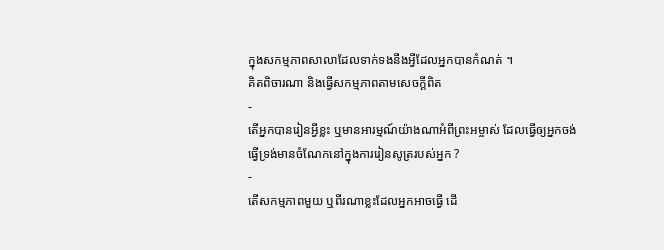ក្នុងសកម្មភាពសាលាដែលទាក់ទងនឹងអ្វីដែលអ្នកបានកំណត់ ។
គិតពិចារណា និងធ្វើសកម្មភាពតាមសេចក្តីពិត
-
តើអ្នកបានរៀនអ្វីខ្លះ ឬមានអារម្មណ៍យ៉ាងណាអំពីព្រះអម្ចាស់ ដែលធ្វើឲ្យអ្នកចង់ធ្វើទ្រង់មានចំណែកនៅក្នុងការរៀនសូត្ររបស់អ្នក ?
-
តើសកម្មភាពមួយ ឬពីរណាខ្លះដែលអ្នកអាចធ្វើ ដើ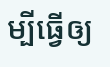ម្បីធ្វើឲ្យ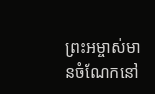ព្រះអម្ចាស់មានចំណែកនៅ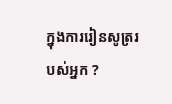ក្នុងការរៀនសូត្ររបស់អ្នក ?